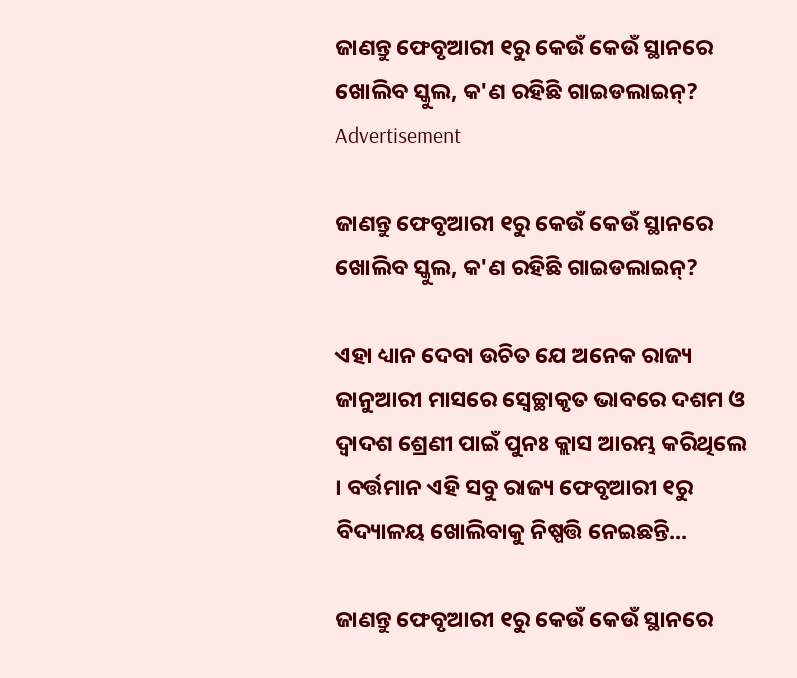ଜାଣନ୍ତୁ ଫେବୃଆରୀ ୧ରୁ କେଉଁ କେଉଁ ସ୍ଥାନରେ ଖୋଲିବ ସ୍କୁଲ, କ'ଣ ରହିଛି ଗାଇଡଲାଇନ୍?
Advertisement

ଜାଣନ୍ତୁ ଫେବୃଆରୀ ୧ରୁ କେଉଁ କେଉଁ ସ୍ଥାନରେ ଖୋଲିବ ସ୍କୁଲ, କ'ଣ ରହିଛି ଗାଇଡଲାଇନ୍?

ଏହା ଧ୍ୟାନ ଦେବା ଉଚିତ ଯେ ଅନେକ ରାଜ୍ୟ ଜାନୁଆରୀ ମାସରେ ସ୍ୱେଚ୍ଛାକୃତ ଭାବରେ ଦଶମ ଓ ଦ୍ୱାଦଶ ଶ୍ରେଣୀ ପାଇଁ ପୁନଃ କ୍ଲାସ ଆରମ୍ଭ କରିଥିଲେ । ବର୍ତ୍ତମାନ ଏହି ସବୁ ରାଜ୍ୟ ଫେବୃଆରୀ ୧ରୁ ବିଦ୍ୟାଳୟ ଖୋଲିବାକୁ ନିଷ୍ପତ୍ତି ନେଇଛନ୍ତି...

ଜାଣନ୍ତୁ ଫେବୃଆରୀ ୧ରୁ କେଉଁ କେଉଁ ସ୍ଥାନରେ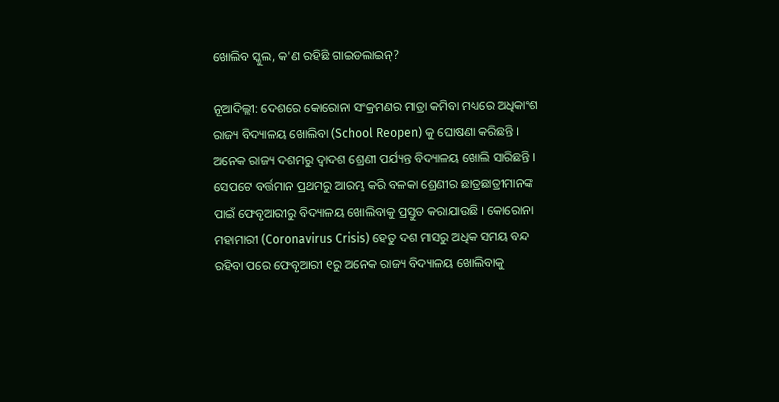ଖୋଲିବ ସ୍କୁଲ, କ'ଣ ରହିଛି ଗାଇଡଲାଇନ୍?

ନୂଆଦିଲ୍ଲୀ: ଦେଶରେ କୋରୋନା ସଂକ୍ରମଣର ମାତ୍ରା କମିବା ମଧ୍ୟରେ ଅଧିକାଂଶ ରାଜ୍ୟ ବିଦ୍ୟାଳୟ ଖୋଲିବା (School Reopen) କୁ ଘୋଷଣା କରିଛନ୍ତି । ଅନେକ ରାଜ୍ୟ ଦଶମରୁ ଦ୍ୱାଦଶ ଶ୍ରେଣୀ ପର୍ଯ୍ୟନ୍ତ ବିଦ୍ୟାଳୟ ଖୋଲି ସାରିଛନ୍ତି । ସେପଟେ ବର୍ତ୍ତମାନ ପ୍ରଥମରୁ ଆରମ୍ଭ କରି ବଳକା ଶ୍ରେଣୀର ଛାତ୍ରଛାତ୍ରୀମାନଙ୍କ ପାଇଁ ଫେବୃଆରୀରୁ ବିଦ୍ୟାଳୟ ଖୋଲିବାକୁ ପ୍ରସ୍ତୁତ କରାଯାଉଛି । କୋରୋନା ମହାମାରୀ (Coronavirus Crisis) ହେତୁ ଦଶ ମାସରୁ ଅଧିକ ସମୟ ବନ୍ଦ ରହିବା ପରେ ଫେବୃଆରୀ ୧ରୁ ଅନେକ ରାଜ୍ୟ ବିଦ୍ୟାଳୟ ଖୋଲିବାକୁ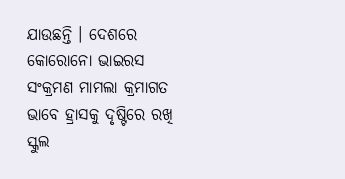ଯାଉଛନ୍ତି । ଦେଶରେ କୋରୋନୋ ଭାଇରସ ସଂକ୍ରମଣ ମାମଲା କ୍ରମାଗତ ଭାବେ ହ୍ରାସକୁ ଦୃଷ୍ଟିରେ ରଖି ସ୍କୁଲ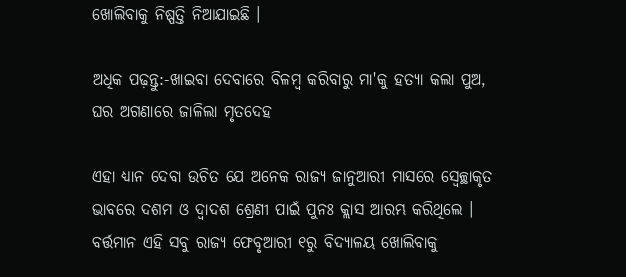ଖୋଲିବାକୁ ନିଷ୍ପତ୍ତି ନିଆଯାଇଛି ।

ଅଧିକ ପଢ଼ନ୍ତୁ:-ଖାଇବା ଦେବାରେ ବିଳମ୍ବ କରିବାରୁ ମା'କୁ ହତ୍ୟା କଲା ପୁଅ, ଘର ଅଗଣାରେ ଜାଳିଲା ମୃତଦେହ

ଏହା ଧ୍ୟାନ ଦେବା ଉଚିତ ଯେ ଅନେକ ରାଜ୍ୟ ଜାନୁଆରୀ ମାସରେ ସ୍ୱେଚ୍ଛାକୃତ ଭାବରେ ଦଶମ ଓ ଦ୍ୱାଦଶ ଶ୍ରେଣୀ ପାଇଁ ପୁନଃ କ୍ଲାସ ଆରମ୍ଭ କରିଥିଲେ । ବର୍ତ୍ତମାନ ଏହି ସବୁ ରାଜ୍ୟ ଫେବୃଆରୀ ୧ରୁ ବିଦ୍ୟାଳୟ ଖୋଲିବାକୁ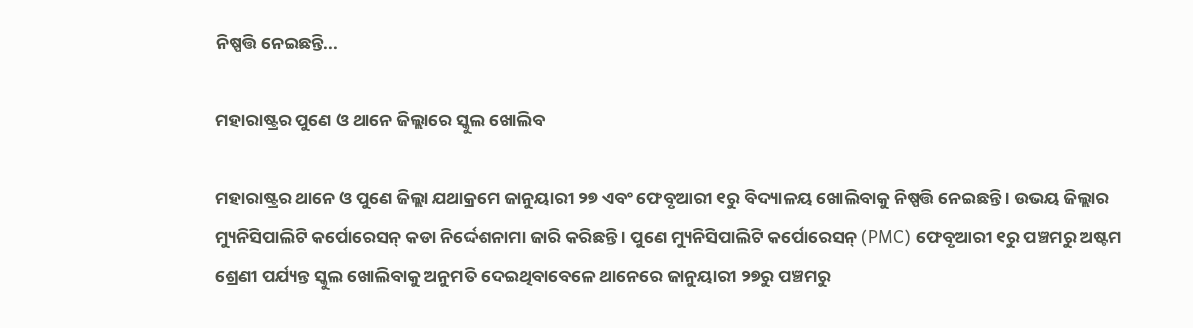ନିଷ୍ପତ୍ତି ନେଇଛନ୍ତି...

ମହାରାଷ୍ଟ୍ରର ପୁଣେ ଓ ଥାନେ ଜିଲ୍ଲାରେ ସ୍କୁଲ ଖୋଲିବ

ମହାରାଷ୍ଟ୍ରର ଥାନେ ଓ ପୁଣେ ଜିଲ୍ଲା ଯଥାକ୍ରମେ ଜାନୁୟାରୀ ୨୭ ଏବଂ ଫେବୃଆରୀ ୧ରୁ ବିଦ୍ୟାଳୟ ଖୋଲିବାକୁ ନିଷ୍ପତ୍ତି ନେଇଛନ୍ତି । ଉଭୟ ଜିଲ୍ଲାର ମ୍ୟୁନିସିପାଲିଟି କର୍ପୋରେସନ୍ କଡା ନିର୍ଦ୍ଦେଶନାମା ଜାରି କରିଛନ୍ତି । ପୁଣେ ମ୍ୟୁନିସିପାଲିଟି କର୍ପୋରେସନ୍ (PMC) ଫେବୃଆରୀ ୧ରୁ ପଞ୍ଚମରୁ ଅଷ୍ଟମ ଶ୍ରେଣୀ ପର୍ଯ୍ୟନ୍ତ ସ୍କୁଲ ଖୋଲିବାକୁ ଅନୁମତି ଦେଇଥିବାବେଳେ ଥାନେରେ ଜାନୁୟାରୀ ୨୭ରୁ ପଞ୍ଚମରୁ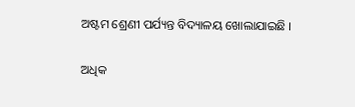ଅଷ୍ଟମ ଶ୍ରେଣୀ ପର୍ଯ୍ୟନ୍ତ ବିଦ୍ୟାଳୟ ଖୋଲାଯାଇଛି ।

ଅଧିକ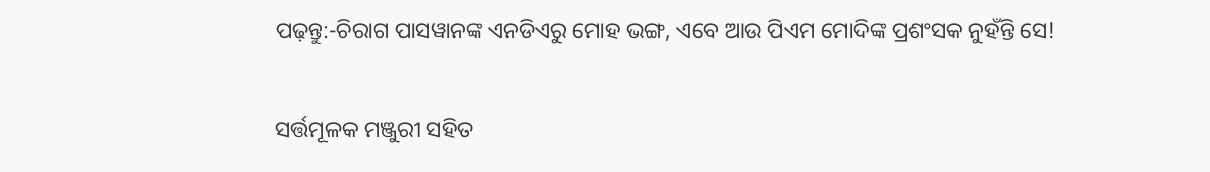ପଢ଼ନ୍ତୁ:-ଚିରାଗ ପାସୱାନଙ୍କ ଏନଡିଏରୁ ମୋହ ଭଙ୍ଗ, ଏବେ ଆଉ ପିଏମ ମୋଦିଙ୍କ ପ୍ରଶଂସକ ନୁହଁନ୍ତି ସେ!

ସର୍ତ୍ତମୂଳକ ମଞ୍ଜୁରୀ ସହିତ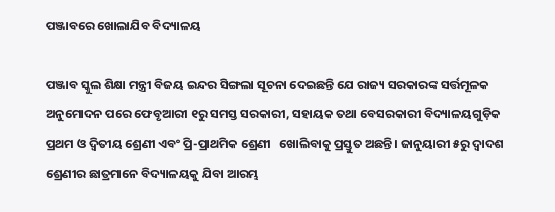ପଞ୍ଜାବରେ ଖୋଲାଯିବ ବିଦ୍ୟାଳୟ

ପଞ୍ଜାବ ସ୍କୁଲ ଶିକ୍ଷା ମନ୍ତ୍ରୀ ବିଜୟ ଇନ୍ଦର ସିଙ୍ଗଲା ସୂଚନା ଦେଇଛନ୍ତି ଯେ ରାଜ୍ୟ ସରକାରଙ୍କ ସର୍ତ୍ତମୂଳକ ଅନୁମୋଦନ ପରେ ଫେବୃଆରୀ ୧ରୁ ସମସ୍ତ ସରକାରୀ, ସହାୟକ ତଥା ବେସରକାରୀ ବିଦ୍ୟାଳୟଗୁଡ଼ିକ ପ୍ରଥମ ଓ ଦ୍ୱିତୀୟ ଶ୍ରେଣୀ ଏବଂ ପ୍ରି-ପ୍ରାଥମିକ ଶ୍ରେଣୀ   ଖୋଲିବାକୁ ପ୍ରସ୍ତୁତ ଅଛନ୍ତି । ଜାନୁୟାରୀ ୫ରୁ ଦ୍ୱାଦଶ ଶ୍ରେଣୀର ଛାତ୍ରମାନେ ବିଦ୍ୟାଳୟକୁ ଯିବା ଆରମ୍ଭ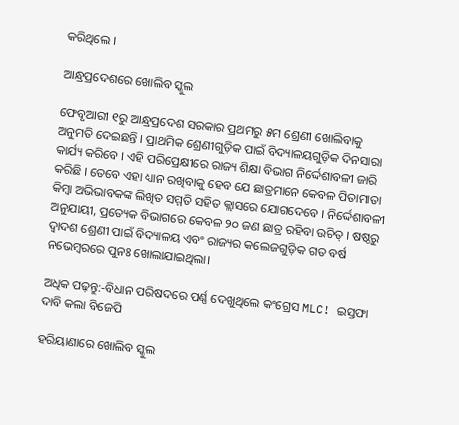କରିଥିଲେ ।

ଆନ୍ଧ୍ରପ୍ରଦେଶରେ ଖୋଲିବ ସ୍କୁଲ

ଫେବୃଆରୀ ୧ରୁ ଆନ୍ଧ୍ରପ୍ରଦେଶ ସରକାର ପ୍ରଥମରୁ ୫ମ ଶ୍ରେଣୀ ଖୋଲିବାକୁ ଅନୁମତି ଦେଇଛନ୍ତି । ପ୍ରାଥମିକ ଶ୍ରେଣୀଗୁଡ଼ିକ ପାଇଁ ବିଦ୍ୟାଳୟଗୁଡ଼ିକ ଦିନସାରା କାର୍ଯ୍ୟ କରିବେ । ଏହି ପରିପ୍ରେକ୍ଷୀରେ ରାଜ୍ୟ ଶିକ୍ଷା ବିଭାଗ ନିର୍ଦ୍ଦେଶାବଳୀ ଜାରି କରିଛି । ତେବେ ଏହା ଧ୍ୟାନ ରଖିବାକୁ ହେବ ଯେ ଛାତ୍ରମାନେ କେବଳ ପିତାମାତା କିମ୍ବା ଅଭିଭାବକଙ୍କ ଲିଖିତ ସମ୍ମତି ସହିତ କ୍ଲାସରେ ଯୋଗଦେବେ । ନିର୍ଦ୍ଦେଶାବଳୀ ଅନୁଯାୟୀ, ପ୍ରତ୍ୟେକ ବିଭାଗରେ କେବଳ ୨୦ ଜଣ ଛାତ୍ର ରହିବା ଉଚିତ୍ । ଷଷ୍ଠରୁ ଦ୍ୱାଦଶ ଶ୍ରେଣୀ ପାଇଁ ବିଦ୍ୟାଳୟ ଏବଂ ରାଜ୍ୟର କଲେଜଗୁଡ଼ିକ ଗତ ବର୍ଷ ନଭେମ୍ବରରେ ପୁନଃ ଖୋଲାଯାଇଥିଲା।

ଅଧିକ ପଢ଼ନ୍ତୁ:-ବିଧାନ ପରିଷଦରେ ପର୍ଣ୍ଣ ଦେଖୁଥିଲେ କଂଗ୍ରେସ MLC! ଇସ୍ତଫା ଦାବି କଲା ବିଜେପି

ହରିୟାଣାରେ ଖୋଲିବ ସ୍କୁଲ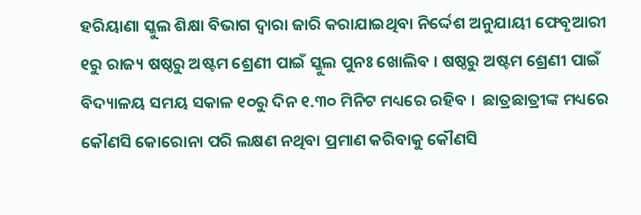ହରିୟାଣା ସ୍କୁଲ ଶିକ୍ଷା ବିଭାଗ ଦ୍ୱାରା ଜାରି କରାଯାଇଥିବା ନିର୍ଦ୍ଦେଶ ଅନୁଯାୟୀ ଫେବୃଆରୀ ୧ରୁ ରାଜ୍ୟ ଷଷ୍ଠରୁ ଅଷ୍ଟମ ଶ୍ରେଣୀ ପାଇଁ ସ୍କୁଲ ପୁନଃ ଖୋଲିବ । ଷଷ୍ଠରୁ ଅଷ୍ଟମ ଶ୍ରେଣୀ ପାଇଁ ବିଦ୍ୟାଳୟ ସମୟ ସକାଳ ୧୦ରୁ ଦିନ ୧.୩୦ ମିନିଟ ମଧ୍ୟରେ ରହିବ ।  ଛାତ୍ରଛାତ୍ରୀଙ୍କ ମଧ୍ୟରେ କୌଣସି କୋରୋନା ପରି ଲକ୍ଷଣ ନଥିବା ପ୍ରମାଣ କରିବାକୁ କୌଣସି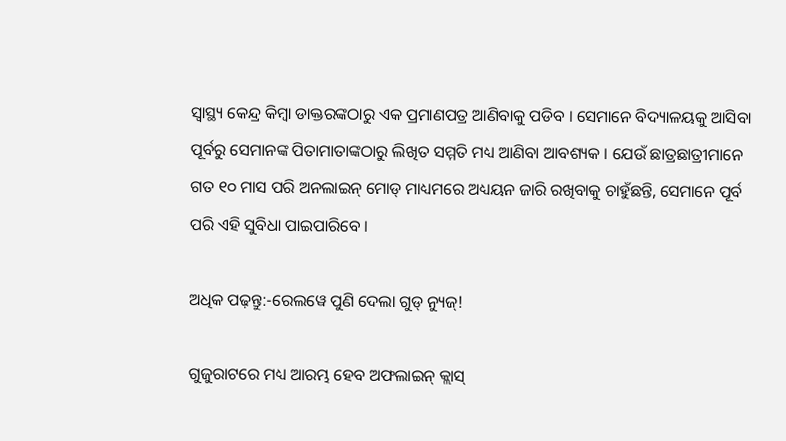ସ୍ୱାସ୍ଥ୍ୟ କେନ୍ଦ୍ର କିମ୍ବା ଡାକ୍ତରଙ୍କଠାରୁ ଏକ ପ୍ରମାଣପତ୍ର ଆଣିବାକୁ ପଡିବ । ସେମାନେ ବିଦ୍ୟାଳୟକୁ ଆସିବା ପୂର୍ବରୁ ସେମାନଙ୍କ ପିତାମାତାଙ୍କଠାରୁ ଲିଖିତ ସମ୍ମତି ମଧ୍ୟ ଆଣିବା ଆବଶ୍ୟକ । ଯେଉଁ ଛାତ୍ରଛାତ୍ରୀମାନେ ଗତ ୧୦ ମାସ ପରି ଅନଲାଇନ୍ ମୋଡ୍ ମାଧ୍ୟମରେ ଅଧ୍ୟୟନ ଜାରି ରଖିବାକୁ ଚାହୁଁଛନ୍ତି, ସେମାନେ ପୂର୍ବ ପରି ଏହି ସୁବିଧା ପାଇପାରିବେ ।

ଅଧିକ ପଢ଼ନ୍ତୁ:-ରେଲୱେ ପୁଣି ଦେଲା ଗୁଡ୍ ନ୍ୟୁଜ୍!

ଗୁଜୁରାଟରେ ମଧ୍ୟ ଆରମ୍ଭ ହେବ ଅଫଲାଇନ୍ କ୍ଲାସ୍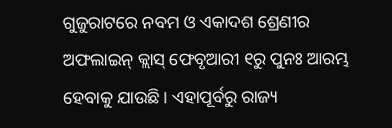ଗୁଜୁରାଟରେ ନବମ ଓ ଏକାଦଶ ଶ୍ରେଣୀର ଅଫଲାଇନ୍ କ୍ଲାସ୍ ଫେବୃଆରୀ ୧ରୁ ପୁନଃ ଆରମ୍ଭ ହେବାକୁ ଯାଉଛି । ଏହାପୂର୍ବରୁ ରାଜ୍ୟ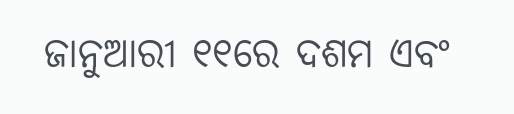ଜାନୁଆରୀ ୧୧ରେ ଦଶମ ଏବଂ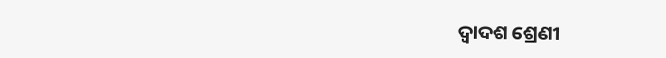ଦ୍ୱାଦଶ ଶ୍ରେଣୀ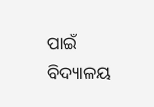ପାଇଁ ବିଦ୍ୟାଳୟ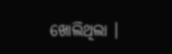ଖୋଲିଥିଲା ।